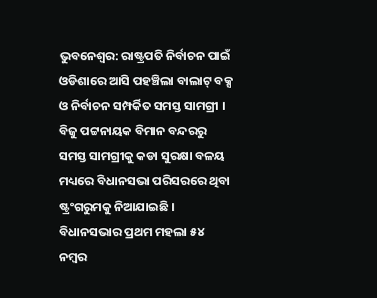ଭୁବନେଶ୍ୱର: ରାଷ୍ଟ୍ରପତି ନିର୍ବାଚନ ପାଇଁ ଓଡିଶାରେ ଆସି ପହଞ୍ଚିଲା ବାଲାଟ୍ ବକ୍ସ ଓ ନିର୍ବାଚନ ସମ୍ପର୍କିତ ସମସ୍ତ ସାମଗ୍ରୀ । ବିଜୁ ପଟ୍ଟନାୟକ ବିମାନ ବନ୍ଦରରୁ ସମସ୍ତ ସାମଗ୍ରୀକୁ କଡା ସୁରକ୍ଷା ବଳୟ ମଧ୍ୟରେ ବିଧାନସଭା ପରିସରରେ ଥିବା ଷ୍ଟ୍ରଂଗରୁମକୁ ନିଆଯାଇଛି । ବିଧାନସଭାର ପ୍ରଥମ ମହଲା ୫୪ ନମ୍ବର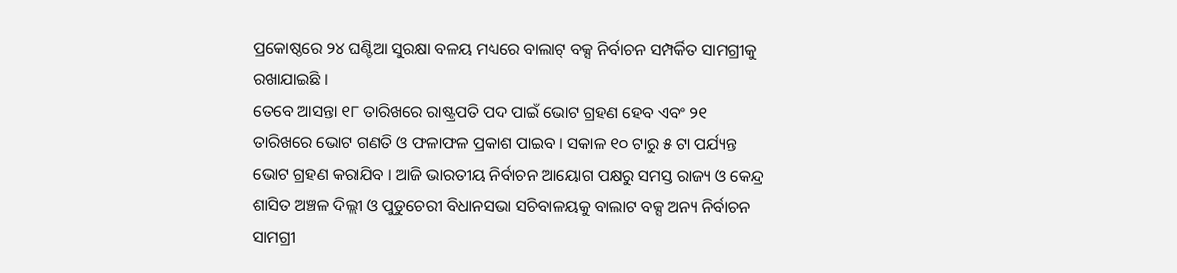ପ୍ରକୋଷ୍ଠରେ ୨୪ ଘଣ୍ଟିଆ ସୁରକ୍ଷା ବଳୟ ମଧ୍ୟରେ ବାଲାଟ୍ ବକ୍ସ ନିର୍ବାଚନ ସମ୍ପର୍କିତ ସାମଗ୍ରୀକୁ ରଖାଯାଇଛି ।
ତେବେ ଆସନ୍ତା ୧୮ ତାରିଖରେ ରାଷ୍ଟ୍ରପତି ପଦ ପାଇଁ ଭୋଟ ଗ୍ରହଣ ହେବ ଏବଂ ୨୧ ତାରିଖରେ ଭୋଟ ଗଣତି ଓ ଫଳାଫଳ ପ୍ରକାଶ ପାଇବ । ସକାଳ ୧୦ ଟାରୁ ୫ ଟା ପର୍ଯ୍ୟନ୍ତ ଭୋଟ ଗ୍ରହଣ କରାଯିବ । ଆଜି ଭାରତୀୟ ନିର୍ବାଚନ ଆୟୋଗ ପକ୍ଷରୁ ସମସ୍ତ ରାଜ୍ୟ ଓ କେନ୍ଦ୍ର ଶାସିତ ଅଞ୍ଚଳ ଦିଲ୍ଲୀ ଓ ପୁଡୁଚେରୀ ବିଧାନସଭା ସଚିବାଳୟକୁ ବାଲାଟ ବକ୍ସ ଅନ୍ୟ ନିର୍ବାଚନ ସାମଗ୍ରୀ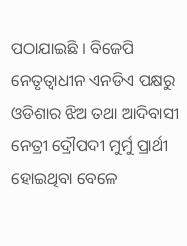ପଠାଯାଇଛି । ବିଜେପି ନେତୃତ୍ୱାଧୀନ ଏନଡିଏ ପକ୍ଷରୁ ଓଡିଶାର ଝିଅ ତଥା ଆଦିବାସୀ ନେତ୍ରୀ ଦ୍ରୌପଦୀ ମୁର୍ମୁ ପ୍ରାର୍ଥୀ ହୋଇଥିବା ବେଳେ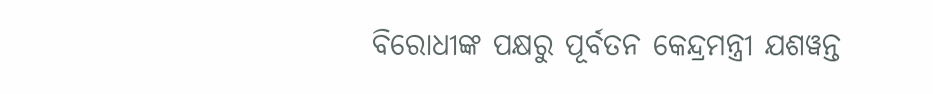ବିରୋଧୀଙ୍କ ପକ୍ଷରୁ ପୂର୍ବତନ କେନ୍ଦ୍ରମନ୍ତ୍ରୀ ଯଶୱନ୍ତ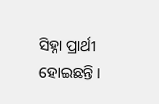ସିହ୍ନା ପ୍ରାର୍ଥୀ ହୋଇଛନ୍ତି ।